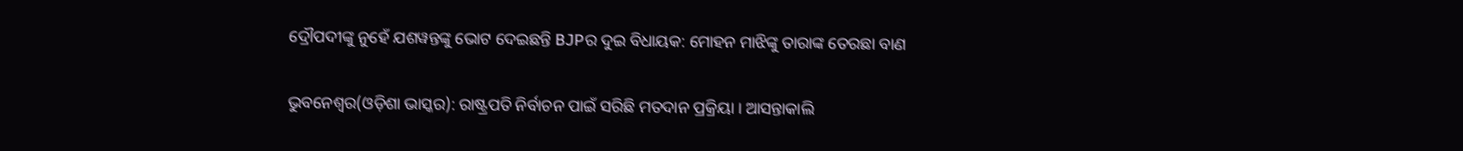ଦ୍ରୌପଦୀଙ୍କୁ ନୁହେଁ ଯଶୱନ୍ତଙ୍କୁ ଭୋଟ ଦେଇଛନ୍ତି BJPର ଦୁଇ ବିଧାୟକ: ମୋହନ ମାଝିଙ୍କୁ ତାରାଙ୍କ ତେରଛା ବାଣ

ଭୁବନେଶ୍ୱର(ଓଡ଼ିଶା ଭାସ୍କର): ରାଷ୍ଟ୍ରପତି ନିର୍ବାଚନ ପାଇଁ ସରିଛି ମତଦାନ ପ୍ରକ୍ରିୟା । ଆସନ୍ତାକାଲି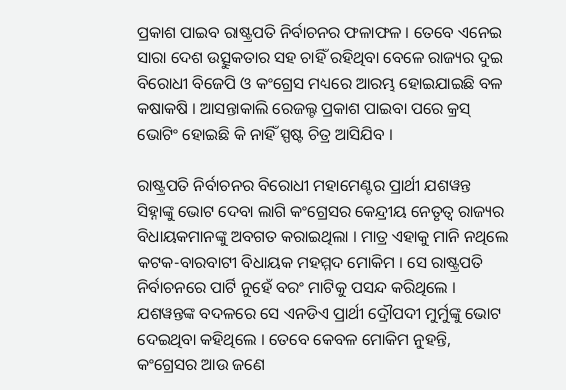ପ୍ରକାଶ ପାଇବ ରାଷ୍ଟ୍ରପତି ନିର୍ବାଚନର ଫଳାଫଳ । ତେବେ ଏନେଇ ସାରା ଦେଶ ଉତ୍ସୁକତାର ସହ ଚାହିଁ ରହିଥିବା ବେଳେ ରାଜ୍ୟର ଦୁଇ ବିରୋଧୀ ବିଜେପି ଓ କଂଗ୍ରେସ ମଧ୍ୟରେ ଆରମ୍ଭ ହୋଇଯାଇଛି ବଳ କଷାକଷି । ଆସନ୍ତାକାଲି ରେଜଲ୍ଟ ପ୍ରକାଶ ପାଇବା ପରେ କ୍ରସ୍ ଭୋଟିଂ ହୋଇଛି କି ନାହିଁ ସ୍ପଷ୍ଟ ଚିତ୍ର ଆସିଯିବ ।

ରାଷ୍ଟ୍ରପତି ନିର୍ବାଚନର ବିରୋଧୀ ମହାମେଣ୍ଟର ପ୍ରାର୍ଥୀ ଯଶୱନ୍ତ ସିହ୍ନାଙ୍କୁ ଭୋଟ ଦେବା ଲାଗି କଂଗ୍ରେସର କେନ୍ଦ୍ରୀୟ ନେତୃତ୍ୱ ରାଜ୍ୟର ବିଧାୟକମାନଙ୍କୁ ଅବଗତ କରାଇଥିଲା । ମାତ୍ର ଏହାକୁ ମାନି ନଥିଲେ କଟକ-ବାରବାଟୀ ବିଧାୟକ ମହମ୍ମଦ ମୋକିମ । ସେ ରାଷ୍ଟ୍ରପତି ନିର୍ବାଚନରେ ପାର୍ଟି ନୁହେଁ ବରଂ ମାଟିକୁ ପସନ୍ଦ କରିଥିଲେ । ଯଶୱନ୍ତଙ୍କ ବଦଳରେ ସେ ଏନଡିଏ ପ୍ରାର୍ଥୀ ଦ୍ରୌପଦୀ ମୁର୍ମୁଙ୍କୁ ଭୋଟ ଦେଇଥିବା କହିଥିଲେ । ତେବେ କେବଳ ମୋକିମ ନୁହନ୍ତି, କଂଗ୍ରେସର ଆଉ ଜଣେ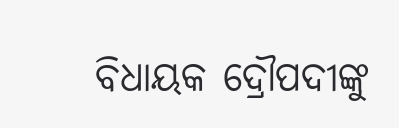ବିଧାୟକ ଦ୍ରୌପଦୀଙ୍କୁ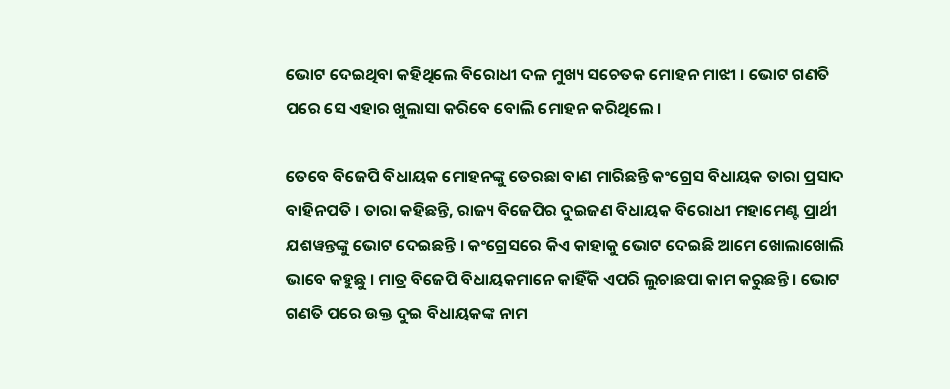ଭୋଟ ଦେଇଥିବା କହିଥିଲେ ବିରୋଧୀ ଦଳ ମୁଖ୍ୟ ସଚେତକ ମୋହନ ମାଝୀ । ଭୋଟ ଗଣତି ପରେ ସେ ଏହାର ଖୁଲାସା କରିବେ ବୋଲି ମୋହନ କରିଥିଲେ ।

ତେବେ ବିଜେପି ବିଧାୟକ ମୋହନଙ୍କୁ ତେରଛା ବାଣ ମାରିଛନ୍ତି କଂଗ୍ରେସ ବିଧାୟକ ତାରା ପ୍ରସାଦ ବାହିନପତି । ତାରା କହିଛନ୍ତି, ରାଜ୍ୟ ବିଜେପିର ଦୁଇଜଣ ବିଧାୟକ ବିରୋଧୀ ମହାମେଣ୍ଟ ପ୍ରାର୍ଥୀ ଯଶୱନ୍ତଙ୍କୁ ଭୋଟ ଦେଇଛନ୍ତି । କଂଗ୍ରେସରେ କିଏ କାହାକୁ ଭୋଟ ଦେଇଛି ଆମେ ଖୋଲାଖୋଲି ଭାବେ କହୁଛୁ । ମାତ୍ର ବିଜେପି ବିଧାୟକମାନେ କାହିଁକି ଏପରି ଲୁଚାଛପା କାମ କରୁଛନ୍ତି । ଭୋଟ ଗଣତି ପରେ ଉକ୍ତ ଦୁଇ ବିଧାୟକଙ୍କ ନାମ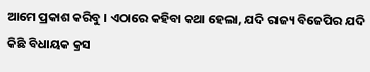ଆମେ ପ୍ରକାଶ କରିବୁ । ଏଠାରେ କହିବା କଥା ହେଲା, ଯଦି ରାଜ୍ୟ ବିଜେପିର ଯଦି କିଛି ବିଧାୟକ କ୍ରସ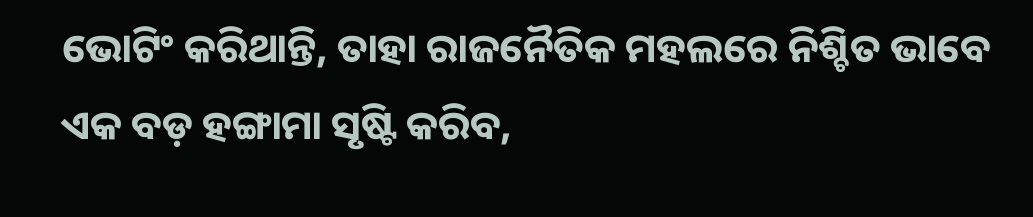ଭୋଟିଂ କରିଥାନ୍ତି, ତାହା ରାଜନୈତିକ ମହଲରେ ନିଶ୍ଚିତ ଭାବେ ଏକ ବଡ଼ ହଙ୍ଗାମା ସୃଷ୍ଟି କରିବ,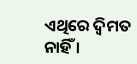ଏଥିରେ ଦ୍ୱିମତ ନାହିଁ ।